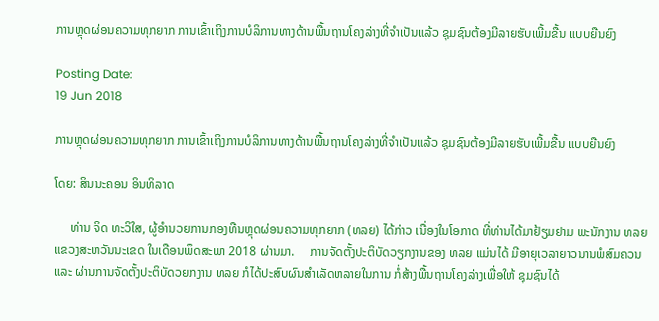ການຫຼຸດຜ່ອນຄວາມທຸກຍາກ ການເຂົ້າເຖິງການບໍລິການທາງດ້ານພື້ນຖານໂຄງລ່າງທີ່ຈໍາເປັນແລ້ວ ຊຸມຊົນຕ້ອງມີລາຍຮັບເພີ້ມຂື້ນ ແບບຍືນຍົງ

Posting Date:
19 Jun 2018

ການຫຼຸດຜ່ອນຄວາມທຸກຍາກ ການເຂົ້າເຖິງການບໍລິການທາງດ້ານພື້ນຖານໂຄງລ່າງທີ່ຈໍາເປັນແລ້ວ ຊຸມຊົນຕ້ອງມີລາຍຮັບເພີ້ມຂື້ນ ແບບຍືນຍົງ

ໂດຍ: ສິນນະຄອນ ອິນທິລາດ

     ທ່ານ ຈິດ ທະວິໃສ, ຜູ້ອໍານວຍການກອງທືນຫຼຸດຜ່ອນຄວາມທຸກຍາກ (ທລຍ) ໄດ້ກ່າວ ເນື່ອງໃນໂອກາດ ທີ່ທ່ານໄດ້ມາຢ້ຽມຢາມ ພະນັກງານ ທລຍ ແຂວງສະຫວັນນະເຂດ ໃນເດືອນພຶດສະພາ 2018 ຜ່ານມາ.     ການຈັດຕັ້ງປະຕິບັດວຽກງານຂອງ ທລຍ ແມ່ນໄດ້ ມີອາຍຸເວລາຍາວນານພໍສົມຄວນແລະ ຜ່ານການຈັດຕັ້ງປະຕິບັດວຍກງານ ທລຍ ກໍໄດ້ປະສົບຜົນສໍາເລັດຫລາຍໃນການ ກໍ່ສ້າງພື້ນຖານໂຄງລ່າງເພື່ອໃຫ້ ຊຸມຊົນໄດ້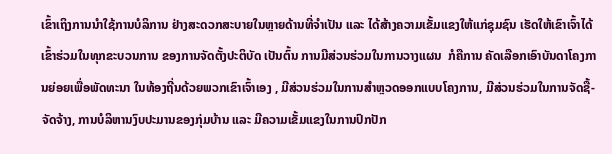ເຂົ້າເຖິງການນໍາໃຊ້ການບໍລິການ ຢ່າງສະດວກສະບາຍໃນຫຼາຍດ້ານທີ່ຈໍາເປັນ ແລະ ໄດ້ສ້າງຄວາມເຂັ້ມແຂງໃຫ້ແກ່ຊຸມຊົນ ເຮັດໃຫ້ເຂົາເຈົ້າໄດ້ ເຂົ້າຮ່ວມໃນທຸກຂະບວນການ ຂອງການຈັດຕັ້ງປະຕິບັດ ເປັນຕົ້ນ ການມີສ່ວນຮ່ວມໃນການວາງແຜນ  ກໍຄືການ ຄັດເລືອກເອົາບັນດາໂຄງການຍ່ອຍເພື່ອພັດທະນາ ໃນທ້ອງຖີ່ນດ້ວຍພວກເຂົາເຈົ້າເອງ , ມີສ່ວນຮ່ວມໃນການສໍາຫຼວດອອກແບບໂຄງການ, ມີສ່ວນຮ່ວມໃນການຈັດຊື້-ຈັດຈ້າງ, ການບໍລິຫານງົບປະມານຂອງກຸ່ມບ້ານ ແລະ ມີຄວາມເຂັ້ມແຂງໃນການປົກປັກ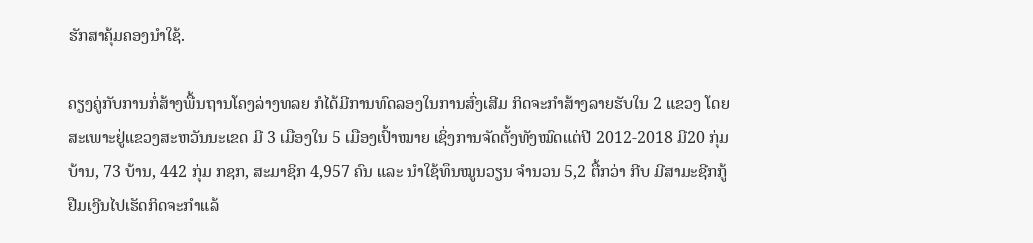ຮັກສາຄຸ້ມຄອງນໍາໃຊ້.

ຄຽງຄູ່ກັບການກໍ່ສ້າງພື້ນຖານໂຄງລ່າງທລຍ ກໍໄດ້ມີການທົດລອງໃນການສົ່ງເສີມ ກິດຈະກໍາສ້າງລາຍຮັບໃນ 2 ແຂວງ ໂດຍສະເພາະຢູ່ແຂວງສະຫວັນນະເຂດ ມີ 3 ເມືອງໃນ 5 ເມືອງເປົ້າໝາຍ ເຊິ່ງການຈັດຕັ້ງທັງໝົດແຕ່ປີ 2012-2018 ມີ20 ກຸ່ມບ້ານ, 73 ບ້ານ, 442 ກຸ່ມ ກຊກ, ສະມາຊິກ 4,957 ຄົນ ແລະ ນໍາໃຊ້ທຶນໝູນວຽນ ຈໍານວນ 5,2 ຕື້ກວ່າ ກີບ ມີສາມະຊີກກູ້ຢືມເງີນໄປເຮັດກິດຈະກໍາແລ້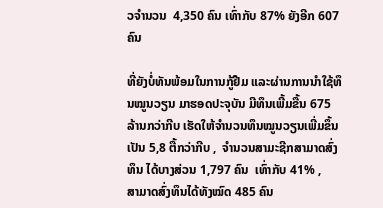ວຈໍານວນ  4,350 ຄົນ ເທົ່າກັບ 87% ຍັງອີກ 607 ຄົນ

ທີ່ຍັງບໍ່ທັນພ້ອມໃນການກູ້ຢືມ ແລະຜ່ານການນໍາໃຊ້ທຶນໝູນວຽນ ມາຮອດປະຈຸບັນ ມີທຶນເພີ້ມຂື້ນ 675 ລ້ານກວ່າກີບ ເຮັດໃຫ້ຈໍານວນທຶນໝູນວຽນເພີ່ມຂຶ້ນເປັນ 5,8 ຕື້ກວ່າກີບ ,  ຈໍານວນສາມະຊີກສາມາດສົ່ງທຶນ ໄດ້ບາງສ່ວນ 1,797 ຄົນ  ເທົ່າກັບ 41% ,    ສາມາດສົ່ງທຶນໄດ້ທັງໝົດ 485 ຄົນ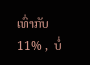ເທົ່າກັບ 11% ,  ບໍ່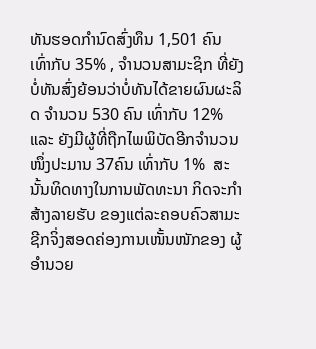ທັນຮອດກໍານົດສົ່ງທຶນ 1,501 ຄົນ ເທົ່າກັບ 35% , ຈໍານວນສາມະຊິກ ທີ່ຍັງບໍ່ທັນສົ່ງຍ້ອນວ່າບໍ່ທັນໄດ້ຂາຍຜົນຜະລິດ ຈໍານວນ 530 ຄົນ ເທົ່າກັບ 12%  ແລະ ຍັງມີຜູ້ທີ່ຖືກໄພພິບັດອີກຈໍານວນໜຶ່ງປະມານ 37ຄົນ ເທົ່າກັບ 1%  ສະນັ້ນທິດທາງໃນການພັດທະນາ ກິດຈະກໍາສ້າງລາຍຮັບ ຂອງແຕ່ລະຄອບຄົວສາມະຊີກຈິ່ງສອດຄ່ອງການເໜັ້ນໜັກຂອງ ຜູ້ອໍານວຍ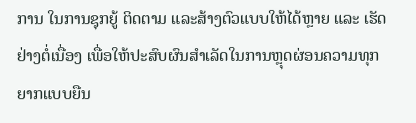ການ ໃນການຊຸກຍູ້ ຕິດຕາມ ແລະສ້າງຕົວແບບໃຫ້ໄດ້ຫຼາຍ ແລະ ເຮັດຢ່າງຕໍ່ເນື່ອງ ເພື່ອໃຫ້ປະສົບຜົນສໍາເລັດໃນການຫຼຸດຜ່ອນຄວາມທຸກຍາກແບບຍືນ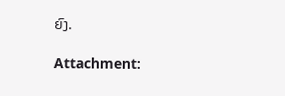ຍົງ.

Attachment: